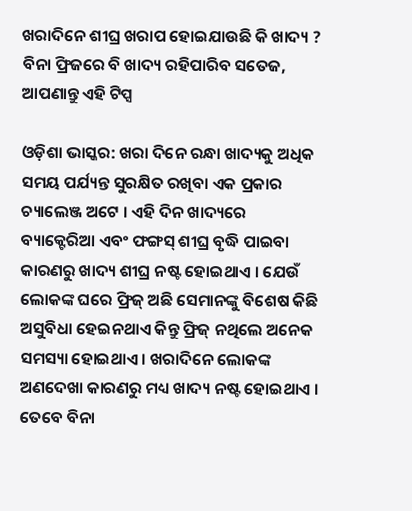ଖରାଦିନେ ଶୀଘ୍ର ଖରାପ ହୋଇଯାଉଛି କି ଖାଦ୍ୟ ? ବିନା ଫ୍ରିଜରେ ବି ଖାଦ୍ୟ ରହିପାରିବ ସତେଜ, ଆପଣାନ୍ତୁ ଏହି ଟିପ୍ସ

ଓଡ଼ିଶା ଭାସ୍କର: ଖରା ଦିନେ ରନ୍ଧା ଖାଦ୍ୟକୁ ଅଧିକ ସମୟ ପର୍ଯ୍ୟନ୍ତ ସୁରକ୍ଷିତ ରଖିବା ଏକ ପ୍ରକାର ଚ୍ୟାଲେଞ୍ଜ ଅଟେ । ଏହି ଦିନ ଖାଦ୍ୟରେ ବ୍ୟାକ୍ଟେରିଆ ଏବଂ ଫଙ୍ଗସ୍ ଶୀଘ୍ର ବୃଦ୍ଧି ପାଇବା କାରଣରୁ ଖାଦ୍ୟ ଶୀଘ୍ର ନଷ୍ଟ ହୋଇଥାଏ । ଯେଉଁ ଲୋକଙ୍କ ଘରେ ଫ୍ରିଜ୍ ଅଛି ସେମାନଙ୍କୁ ବିଶେଷ କିଛି ଅସୁବିଧା ହେଇନଥାଏ କିନ୍ତୁ ଫ୍ରିଜ୍ ନଥିଲେ ଅନେକ ସମସ୍ୟା ହୋଇଥାଏ । ଖରାଦିନେ ଲୋକଙ୍କ ଅଣଦେଖା କାରଣରୁ ମଧ୍ୟ ଖାଦ୍ୟ ନଷ୍ଟ ହୋଇଥାଏ । ତେବେ ବିନା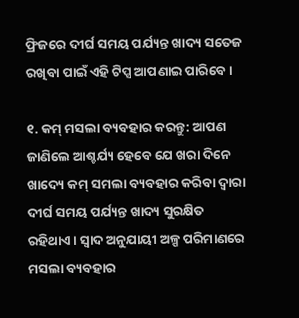ଫ୍ରିଜରେ ଦୀର୍ଘ ସମୟ ପର୍ଯ୍ୟନ୍ତ ଖାଦ୍ୟ ସତେଜ ରଖିବା ପାଇଁ ଏହି ଟିପ୍ସ ଆପଣାଇ ପାରିବେ ।

୧. କମ୍ ମସଲା ବ୍ୟବହାର କରନ୍ତୁ: ଆପଣ ଜାଣିଲେ ଆଶ୍ଚର୍ଯ୍ୟ ହେବେ ଯେ ଖରା ଦିନେ ଖାଦ୍ୟେ କମ୍ ସମଲା ବ୍ୟବହାର କରିବା ଦ୍ୱାରା ଦୀର୍ଘ ସମୟ ପର୍ଯ୍ୟନ୍ତ ଖାଦ୍ୟ ସୁରକ୍ଷିତ ରହିଥାଏ । ସ୍ୱାଦ ଅନୁଯାୟୀ ଅଳ୍ପ ପରିମାଣରେ ମସଲା ବ୍ୟବହାର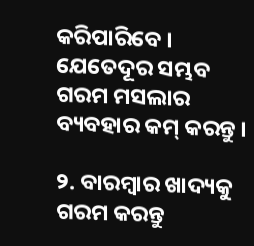କରିପାରିବେ । ଯେତେଦୂର ସମ୍ଭବ ଗରମ ମସଲାର ବ୍ୟବହାର କମ୍ କରନ୍ତୁ ।

୨. ବାରମ୍ବାର ଖାଦ୍ୟକୁ ଗରମ କରନ୍ତୁ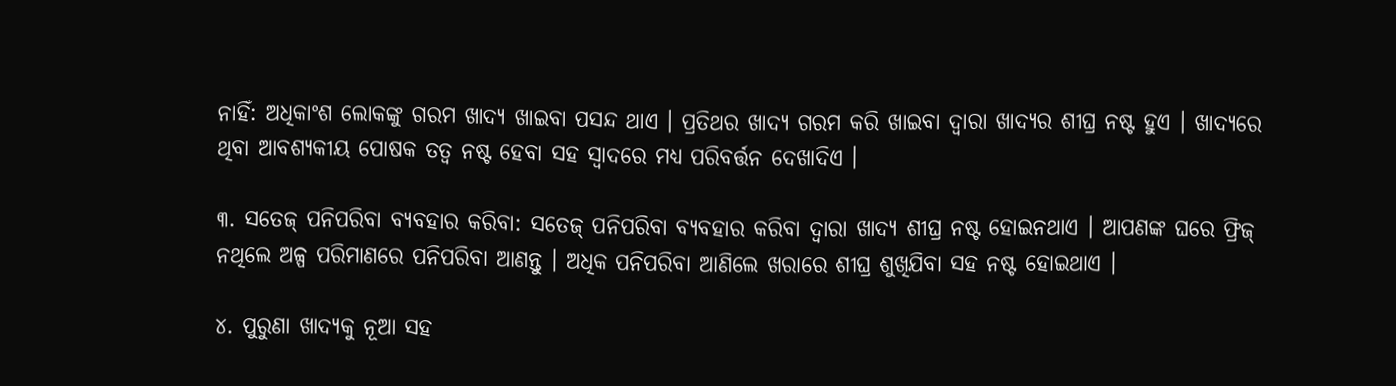ନାହିଁ: ଅଧିକାଂଶ ଲୋକଙ୍କୁ ଗରମ ଖାଦ୍ୟ ଖାଇବା ପସନ୍ଦ ଥାଏ । ପ୍ରତିଥର ଖାଦ୍ୟ ଗରମ କରି ଖାଇବା ଦ୍ୱାରା ଖାଦ୍ୟର ଶୀଘ୍ର ନଷ୍ଟ ହୁଏ । ଖାଦ୍ୟରେ ଥିବା ଆବଶ୍ୟକୀୟ ପୋଷକ ତତ୍ୱ ନଷ୍ଟ ହେବା ସହ ସ୍ୱାଦରେ ମଧ୍ୟ ପରିବର୍ତ୍ତନ ଦେଖାଦିଏ ।

୩. ସତେଜ୍ ପନିପରିବା ବ୍ୟବହାର କରିବା: ସତେଜ୍ ପନିପରିବା ବ୍ୟବହାର କରିବା ଦ୍ୱାରା ଖାଦ୍ୟ ଶୀଘ୍ର ନଷ୍ଟ ହୋଇନଥାଏ । ଆପଣଙ୍କ ଘରେ ଫ୍ରିଜ୍ ନଥିଲେ ଅଳ୍ପ ପରିମାଣରେ ପନିପରିବା ଆଣନ୍ତୁ । ଅଧିକ ପନିପରିବା ଆଣିଲେ ଖରାରେ ଶୀଘ୍ର ଶୁଖିଯିବା ସହ ନଷ୍ଟ ହୋଇଥାଏ ।

୪. ପୁରୁଣା ଖାଦ୍ୟକୁ ନୂଆ ସହ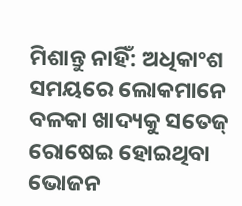ମିଶାନ୍ତୁ ନାହିଁ: ଅଧିକାଂଶ ସମୟରେ ଲୋକମାନେ ବଳକା ଖାଦ୍ୟକୁ ସତେଜ୍ ରୋଷେଇ ହୋଇଥିବା ଭୋଜନ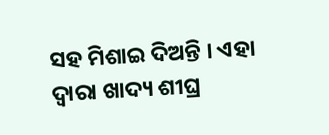ସହ ମିଶାଇ ଦିଅନ୍ତି । ଏହା ଦ୍ୱାରା ଖାଦ୍ୟ ଶୀଘ୍ର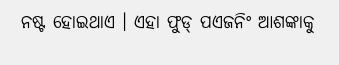ନଷ୍ଟ ହୋଇଥାଏ । ଏହା ଫୁଡ୍ ପଏଜନିଂ ଆଶଙ୍କାକୁ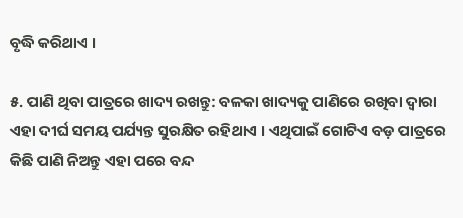ବୃଦ୍ଧି କରିଥାଏ ।

୫. ପାଣି ଥିବା ପାତ୍ରରେ ଖାଦ୍ୟ ରଖନ୍ତୁ: ବଳକା ଖାଦ୍ୟକୁ ପାଣିରେ ରଖିବା ଦ୍ୱାରା ଏହା ଦୀର୍ଘ ସମୟ ପର୍ଯ୍ୟନ୍ତ ସୁରକ୍ଷିତ ରହିଥାଏ । ଏଥିପାଇଁ ଗୋଟିଏ ବଡ଼ ପାତ୍ରରେ କିଛି ପାଣି ନିଅନ୍ତୁ ଏହା ପରେ ବନ୍ଦ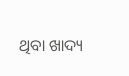ଥିବା ଖାଦ୍ୟ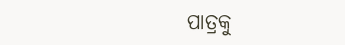ପାତ୍ରକୁ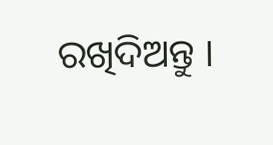ରଖିଦିଅନ୍ତୁ ।